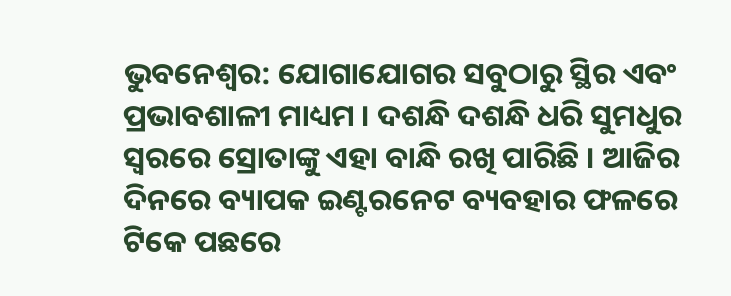ଭୁବନେଶ୍ବର: ଯୋଗାଯୋଗର ସବୁଠାରୁ ସ୍ଥିର ଏବଂ ପ୍ରଭାବଶାଳୀ ମାଧ୍ୟମ । ଦଶନ୍ଧି ଦଶନ୍ଧି ଧରି ସୁମଧୁର ସ୍ବରରେ ସ୍ରୋତାଙ୍କୁ ଏହା ବାନ୍ଧି ରଖି ପାରିଛି । ଆଜିର ଦିନରେ ବ୍ୟାପକ ଇଣ୍ଟରନେଟ ବ୍ୟବହାର ଫଳରେ ଟିକେ ପଛରେ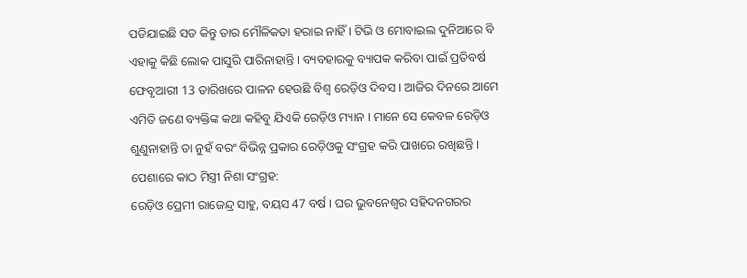ପଡିଯାଇଛି ସତ କିନ୍ତୁ ତାର ମୌଳିକତା ହରାଇ ନାହିଁ । ଟିଭି ଓ ମୋବାଇଲ ଦୁନିଆରେ ବି ଏହାକୁ କିଛି ଲୋକ ପାସୁରି ପାରିନାହାନ୍ତି । ବ୍ୟବହାରକୁ ବ୍ୟାପକ କରିବା ପାଇଁ ପ୍ରତିବର୍ଷ ଫେବୃଆରୀ 13 ତାରିଖରେ ପାଳନ ହେଉଛି ବିଶ୍ବ ରେଡ଼ିଓ ଦିବସ । ଆଜିର ଦିନରେ ଆମେ ଏମିତି ଜଣେ ବ୍ୟକ୍ତିଙ୍କ କଥା କହିବୁ ଯିଏକି ରେଡ଼ିଓ ମ୍ୟାନ । ମାନେ ସେ କେବଳ ରେଡ଼ିଓ ଶୁଣୁନାହାନ୍ତି ତା ନୁହଁ ବରଂ ବିଭିନ୍ନ ପ୍ରକାର ରେଡ଼ିଓକୁ ସଂଗ୍ରହ କରି ପାଖରେ ରଖିଛନ୍ତି ।
ପେଶାରେ କାଠ ମିସ୍ତ୍ରୀ ନିଶା ସଂଗ୍ରହ:
ରେଡ଼ିଓ ପ୍ରେମୀ ରାଜେନ୍ଦ୍ର ସାହୁ, ବୟସ 47 ବର୍ଷ । ଘର ଭୁବନେଶ୍ବର ସହିଦନଗରର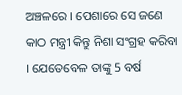ଅଞ୍ଚଳରେ । ପେଶାରେ ସେ ଜଣେ କାଠ ମନ୍ତ୍ରୀ କିନ୍ତୁ ନିଶା ସଂଗ୍ରହ କରିବା । ଯେତେବେଳ ତାଙ୍କୁ 5 ବର୍ଷ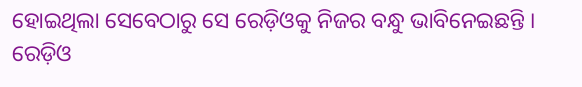ହୋଇଥିଲା ସେବେଠାରୁ ସେ ରେଡ଼ିଓକୁ ନିଜର ବନ୍ଧୁ ଭାବିନେଇଛନ୍ତି । ରେଡ଼ିଓ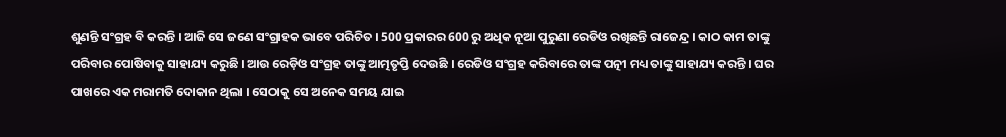ଶୁଣନ୍ତି ସଂଗ୍ରହ ବି କରନ୍ତି । ଆଜି ସେ ଜଣେ ସଂଗ୍ରାହକ ଭାବେ ପରିଚିତ । 500 ପ୍ରକାରର 600 ରୁ ଅଧିକ ନୂଆ ପୁରୁଣା ରେଡିଓ ରଖିଛନ୍ତି ରାଜେନ୍ଦ୍ର । କାଠ କାମ ତାଙ୍କୁ ପରିବାର ପୋଷିବାକୁ ସାହାଯ୍ୟ କରୁଛି । ଆଉ ରେଡ଼ିଓ ସଂଗ୍ରହ ତାଙ୍କୁ ଆତ୍ମତୃପ୍ତି ଦେଉଛି । ରେଡିଓ ସଂଗ୍ରହ କରିବାରେ ତାଙ୍କ ପତ୍ନୀ ମଧ୍ୟ ତାଙ୍କୁ ସାହାଯ୍ୟ କରନ୍ତି । ଘର ପାଖରେ ଏକ ମରାମତି ଦୋକାନ ଥିଲା । ସେଠାକୁ ସେ ଅନେକ ସମୟ ଯାଇ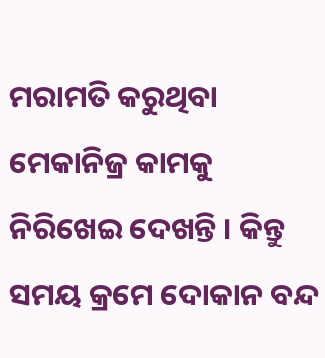ମରାମତି କରୁଥିବା ମେକାନିଜ୍ର କାମକୁ ନିରିଖେଇ ଦେଖନ୍ତି । କିନ୍ତୁ ସମୟ କ୍ରମେ ଦୋକାନ ବନ୍ଦ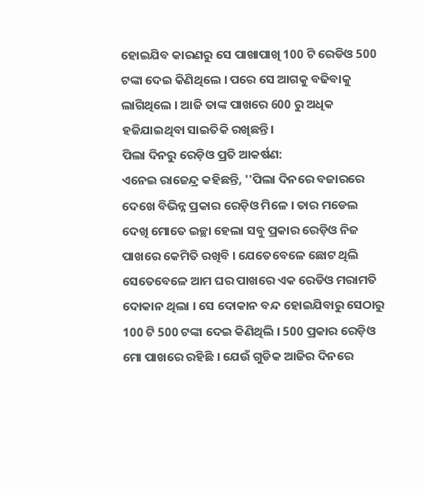ହୋଇଯିବ କାରଣରୁ ସେ ପାଖାପାଖି 100 ଟି ରେଡିଓ 500 ଟଙ୍କା ଦେଇ କିଣିଥିଲେ । ପରେ ସେ ଆଗକୁ ବଢିବାକୁ ଲାଗିଥିଲେ । ଆଜି ତାଙ୍କ ପାଖରେ 600 ରୁ ଅଧିକ ହଜିଯାଇଥିବା ସାଇତିକି ରଖିଛନ୍ତି।
ପିଲା ଦିନରୁ ରେଡ଼ିଓ ପ୍ରତି ଆକର୍ଷଣ:
ଏନେଇ ରାଜେନ୍ଦ୍ର କହିଛନ୍ତି, ''ପିଲା ଦିନରେ ବଜାରରେ ଦେଖେ ବିଭିନ୍ନ ପ୍ରକାର ରେଡ଼ିଓ ମିଳେ । ତାର ମଡେଲ ଦେଖି ମୋତେ ଇଚ୍ଛା ହେଲା ସବୁ ପ୍ରକାର ରେଡ଼ିଓ ନିଜ ପାଖରେ କେମିତି ରଖିବି । ଯେତେବେଳେ ଛୋଟ ଥିଲି ସେତେବେଳେ ଆମ ଘର ପାଖରେ ଏକ ରେଡିଓ ମରାମତି ଦୋକାନ ଥିଲା । ସେ ଦୋକାନ ବନ୍ଦ ହୋଇଯିବାରୁ ସେଠାରୁ 100 ଟି 500 ଟଙ୍କା ଦେଇ କିଣିଥିଲି । 500 ପ୍ରକାର ରେଡ଼ିଓ ମୋ ପାଖରେ ରହିଛି । ଯେଉଁ ଗୁଡିକ ଆଜିର ଦିନରେ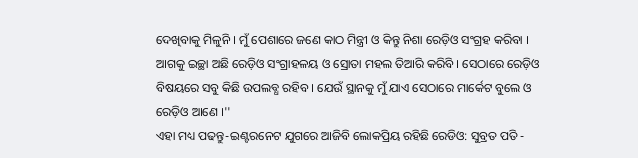ଦେଖିବାକୁ ମିଳୁନି । ମୁଁ ପେଶାରେ ଜଣେ କାଠ ମିନ୍ତ୍ରୀ ଓ କିନ୍ତୁ ନିଶା ରେଡ଼ିଓ ସଂଗ୍ରହ କରିବା । ଆଗକୁ ଇଚ୍ଛା ଅଛି ରେଡ଼ିଓ ସଂଗ୍ରାହଳୟ ଓ ସ୍ରୋତା ମହଲ ତିଆରି କରିବି । ସେଠାରେ ରେଡ଼ିଓ ବିଷୟରେ ସବୁ କିଛି ଉପଲବ୍ଧ ରହିବ । ଯେଉଁ ସ୍ଥାନକୁ ମୁଁ ଯାଏ ସେଠାରେ ମାର୍କେଟ ବୁଲେ ଓ ରେଡ଼ିଓ ଆଣେ ।''
ଏହା ମଧ୍ୟ ପଢନ୍ତୁ-ଇଣ୍ଟରନେଟ ଯୁଗରେ ଆଜିବି ଲୋକପ୍ରିୟ ରହିଛି ରେଡିଓ: ସୁବ୍ରତ ପତି -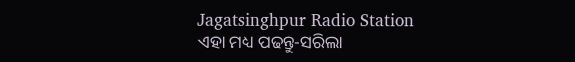Jagatsinghpur Radio Station
ଏହା ମଧ୍ୟ ପଢନ୍ତୁ-ସରିଲା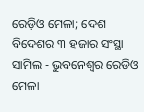ରେଡ଼ିଓ ମେଳା; ଦେଶ ବିଦେଶର ୩ ହଜାର ସଂସ୍ଥା ସାମିଲ - ଭୁବନେଶ୍ୱର ରେଡିଓ ମେଳା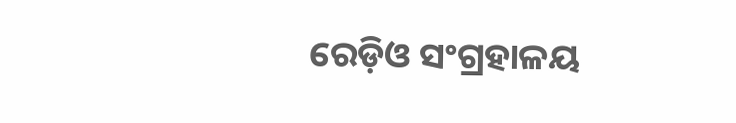ରେଡ଼ିଓ ସଂଗ୍ରହାଳୟ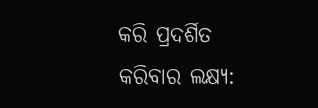କରି ପ୍ରଦର୍ଶିତ କରିବାର ଲକ୍ଷ୍ୟ: